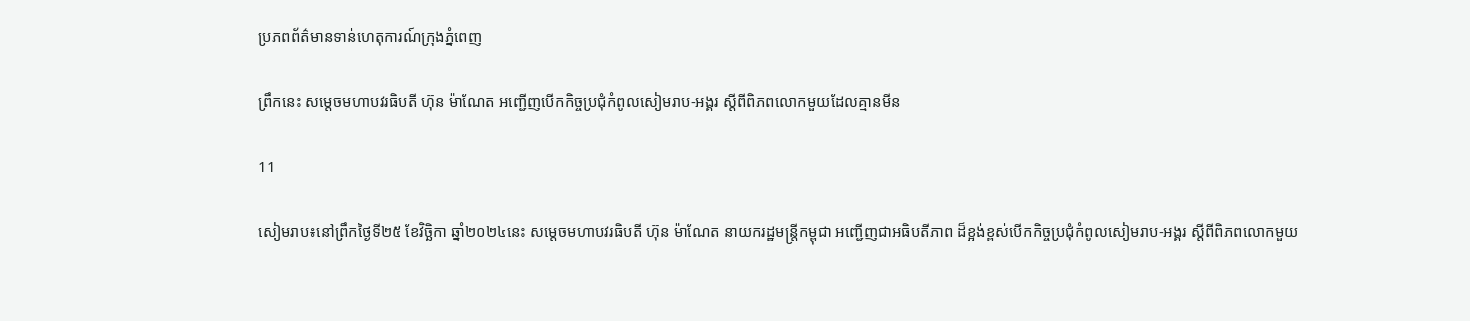ប្រភពព័ត៌មានទាន់ហេតុការណ៍ក្រុងភ្នំពេញ

ព្រឹកនេះ សម្តេចមហាបវរធិបតី ហ៊ុន ម៉ាណែត អញ្ជើញបើកកិច្ចប្រជុំកំពូលសៀមរាប-អង្គរ ស្តីពីពិភពលោកមួយដែលគ្មានមីន

11

សៀមរាប៖នៅព្រឹកថ្ងៃទី២៥ ខែវិច្ឆិកា ឆ្នាំ២០២៤នេះ សម្តេចមហាបវរធិបតី ហ៊ុន ម៉ាណែត នាយករដ្ឋមន្ត្រីកម្ពុជា អញ្ជើញជាអធិបតីភាព ដ៏ខ្អង់ខ្ពស់បើកកិច្ចប្រជុំកំពូលសៀមរាប-អង្គរ ស្តីពីពិភពលោកមួយ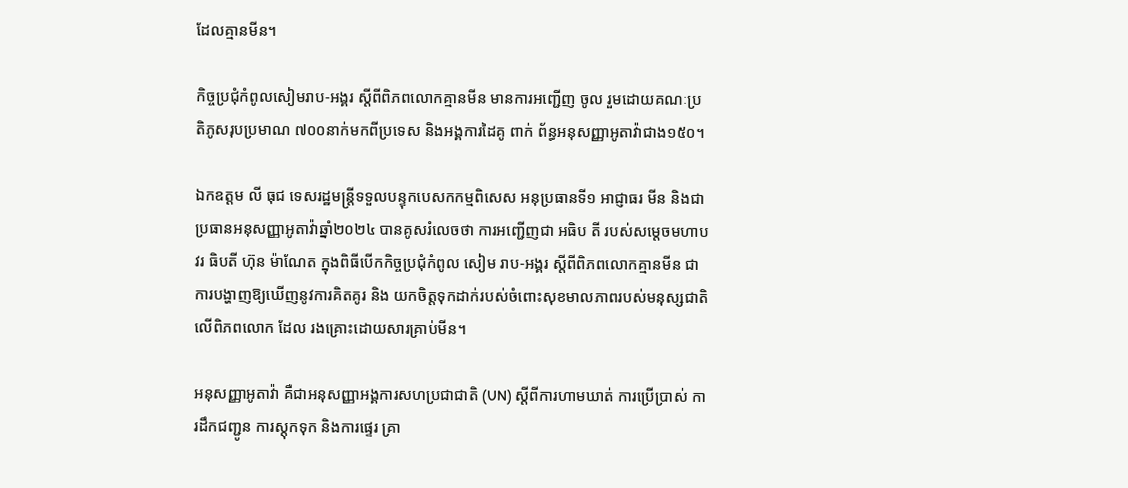ដែលគ្មានមីន។

កិច្ចប្រជុំកំពូលសៀមរាប-អង្គរ ស្តីពីពិភពលោកគ្មានមីន មានការអញ្ជើញ ចូល រួមដោយគណៈប្រតិភូសរុបប្រមាណ ៧០០នាក់មកពីប្រទេស និងអង្គការដៃគូ ពាក់ ព័ន្ធអនុសញ្ញាអូតាវ៉ាជាង១៥០។

ឯកឧត្ដម លី ធុជ ទេសរដ្ឋមន្ត្រីទទួលបន្ទុកបេសកកម្មពិសេស អនុប្រធានទី១ អាជ្ញាធរ មីន និងជាប្រធានអនុសញ្ញាអូតាវ៉ាឆ្នាំ២០២៤ បានគូសរំលេចថា ការអញ្ជើញជា អធិប តី របស់សម្តេចមហាបវរ ធិបតី ហ៊ុន ម៉ាណែត ក្នុងពិធីបើកកិច្ចប្រជុំកំពូល សៀម រាប-អង្គរ ស្តីពីពិភពលោកគ្មានមីន ជាការបង្ហាញឱ្យឃើញនូវការគិតគូរ និង យកចិត្តទុកដាក់របស់ចំពោះសុខមាលភាពរបស់មនុស្សជាតិលើពិភពលោក ដែល រងគ្រោះដោយសារគ្រាប់មីន។

អនុសញ្ញាអូតាវ៉ា គឺជាអនុសញ្ញាអង្គការសហប្រជាជាតិ (UN) ស្តីពីការហាមឃាត់ ការប្រើប្រាស់ ការដឹកជញ្ជូន ការស្តុកទុក និងការផ្ទេរ គ្រា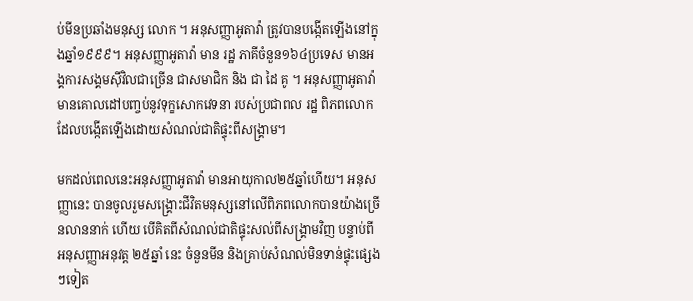ប់មីនប្រឆាំងមនុស្ស លោក ។ អនុសញ្ញាអូតាវ៉ា ត្រូវបានបង្កើតឡើងនៅក្នុងឆ្នាំ១៩៩៩។ អនុសញ្ញាអូតាវ៉ា មាន រដ្ឋ ភាគីចំនួន១៦៤ប្រទេស មានអង្គការសង្គមស៊ីវិលជាច្រើន ជាសមាជិក និង ជា ដៃ គូ ។ អនុសញ្ញាអូតាវ៉ាមានគោលដៅបញ្ចប់នូវទុក្ខសោកវេទនា របស់ប្រជាពល រដ្ឋ ពិភពលោក ដែលបង្កើតឡើងដោយសំណល់ជាតិផ្ទុះពីសង្គ្រាម។

មកដល់ពេលនេះអនុសញ្ញាអូតាវ៉ា មានអាយុកាល២៥ឆ្នាំហើយ។ អនុសញ្ញានេះ បានចូលរួមសង្គ្រោះជីវិតមនុស្សនៅលើពិភពលោកបានយ៉ាងច្រើនលាននាក់ ហើយ បើគិតពីសំណល់ជាតិផ្ទុះសល់ពីសង្គ្រាមវិញ បន្ទាប់ពីអនុសញ្ញាអនុវត្ត ២៥ឆ្នាំ នេះ ចំនួនមីន និងគ្រាប់សំណល់មិនទាន់ផ្ទុះផ្សេងៗទៀត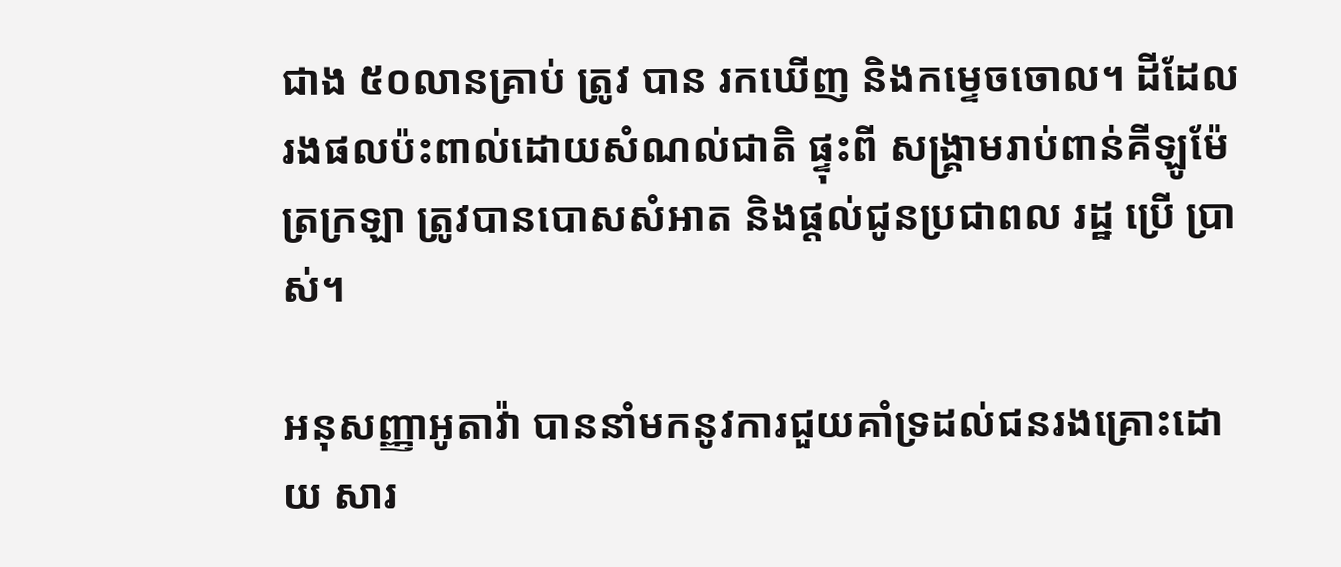ជាង ៥០លានគ្រាប់ ត្រូវ បាន រកឃើញ និងកម្ទេចចោល។ ដីដែលរងផលប៉ះពាល់ដោយសំណល់ជាតិ ផ្ទុះពី សង្គ្រាមរាប់ពាន់គីឡូម៉ែត្រក្រឡា ត្រូវបានបោសសំអាត និងផ្តល់ជូនប្រជាពល រដ្ឋ ប្រើ ប្រាស់។

អនុសញ្ញាអូតាវ៉ា បាននាំមកនូវការជួយគាំទ្រដល់ជនរងគ្រោះដោយ សារ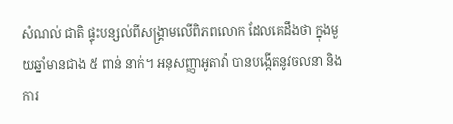សំណល់ ជាតិ ផ្ទុះបន្សល់ពីសង្គ្រាមលើពិភពលោក ដែលគេដឹងថា ក្នុងមួយឆ្នាំមានជាង ៥ ពាន់ នាក់។ អនុសញ្ញាអូតាវ៉ា បានបង្កើតនូវចលនា និងការ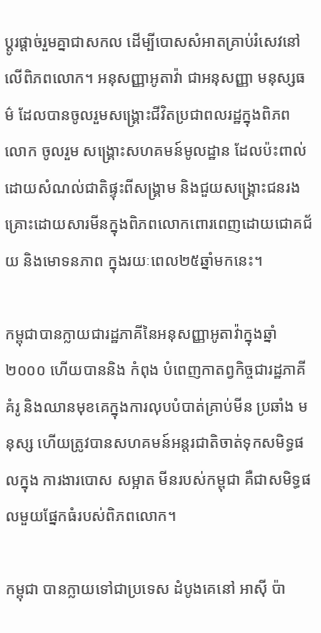ប្តូរផ្តាច់រួមគ្នាជាសកល ដើម្បីបោសសំអាតគ្រាប់រំសេវនៅលើពិភពលោក។ អនុសញ្ញាអូតាវ៉ា ជាអនុសញ្ញា មនុស្សធម៌ ដែលបានចូលរួមសង្គ្រោះជីវិតប្រជាពលរដ្ឋក្នុងពិភពលោក ចូលរួម សង្គ្រោះសហគមន៍មូលដ្ឋាន ដែលប៉ះពាល់ដោយសំណល់ជាតិផ្ទុះពីសង្គ្រាម និងជួយសង្គ្រោះជនរងគ្រោះដោយសារមីនក្នុងពិភពលោកពោរពេញដោយជោគជ័យ និងមោទនភាព ក្នុងរយៈពេល២៥ឆ្នាំមកនេះ។

កម្ពុជាបានក្លាយជារដ្ឋភាគីនៃអនុសញ្ញាអូតាវ៉ាក្នុងឆ្នាំ២០០០ ហើយបាននិង កំពុង បំពេញកាតព្វកិច្ចជារដ្ឋភាគីគំរូ និងឈានមុខគេក្នុងការលុបបំបាត់គ្រាប់មីន ប្រឆាំង មនុស្ស ហើយត្រូវបានសហគមន៍អន្តរជាតិចាត់ទុកសមិទ្ធផលក្នុង ការងារបោស សម្អាត មីនរបស់កម្ពុជា គឺជាសមិទ្ធផលមួយផ្នែកធំរបស់ពិភពលោក។

កម្ពុជា បានក្លាយទៅជាប្រទេស ដំបូងគេនៅ អាស៊ី ប៉ា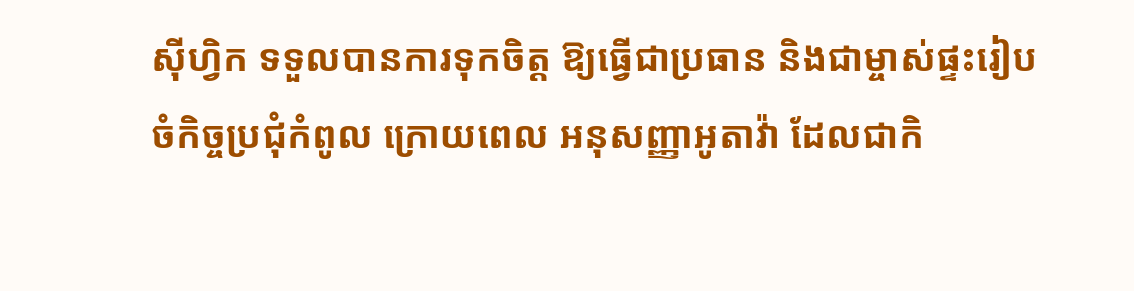ស៊ីហ្វិក ទទួលបានការទុកចិត្ត ឱ្យធ្វើជាប្រធាន និងជាម្ចាស់ផ្ទះរៀបចំកិច្ចប្រជុំកំពូល ក្រោយពេល អនុសញ្ញាអូតាវ៉ា ដែលជាកិ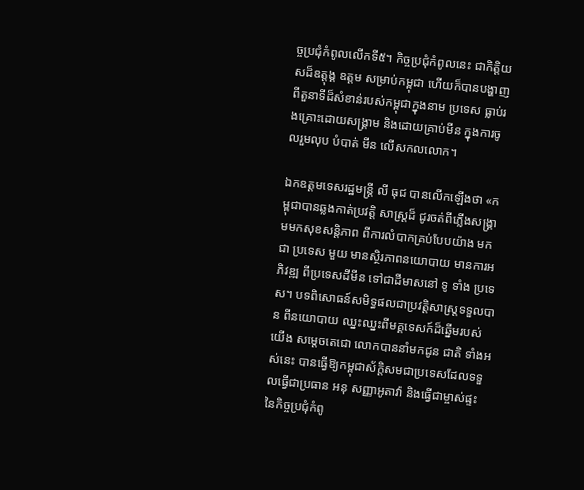ច្ចប្រជុំកំពូលលើកទី៥។ កិច្ចប្រជុំកំពូលនេះ ជាកិត្តិយសដ៏ឧត្តុង្គ ឧត្តម សម្រាប់កម្ពុជា ហើយក៏បានបង្ហាញពីតួនាទីដ៏សំខាន់របស់កម្ពុជាក្នុងនាម ប្រទេស ធ្លាប់រងគ្រោះដោយសង្គ្រាម និងដោយគ្រាប់មីន ក្នុងការចូលរួមលុប បំបាត់ មីន លើសកលលោក។

ឯកឧត្ដមទេសរដ្ឋមន្ត្រី លី ធុជ បានលើកឡើងថា «កម្ពុជាបានឆ្លងកាត់ប្រវត្តិ សាស្ត្រដ៏ ជូរចត់ពីភ្លើងសង្គ្រាមមកសុខសន្តិភាព ពីការលំបាកគ្រប់បែបយ៉ាង មកជា ប្រទេស មួយ មានស្ថិរភាពនយោបាយ មានការអភិវឌ្ឍ ពីប្រទេសដីមីន ទៅជាដីមាសនៅ ទូ ទាំង ប្រទេស។ បទពិសោធន៍សមិទ្ធផលជាប្រវត្តិសាស្ត្រទទួលបាន ពីនយោបាយ ឈ្នះឈ្នះពីមគ្គទេសក៍ដ៏ឆ្នើមរបស់យើង សម្តេចតេជោ លោកបាននាំមកជូន ជាតិ ទាំងអស់នេះ បានធ្វើឱ្យកម្ពុជាស័ក្តិសមជាប្រទេសដែលទទួលធ្វើជាប្រធាន អនុ សញ្ញាអូតាវ៉ា និងធ្វើជាម្ចាស់ផ្ទះនៃកិច្ចប្រជុំកំពូ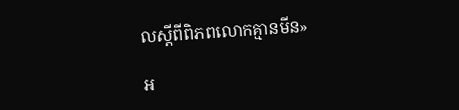លស្តីពីពិភពលោកគ្មានមីន»

អ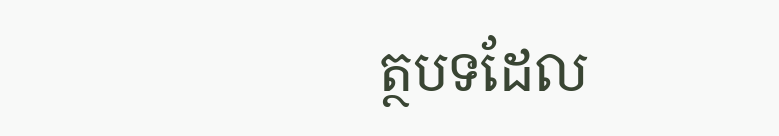ត្ថបទដែល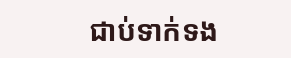ជាប់ទាក់ទង